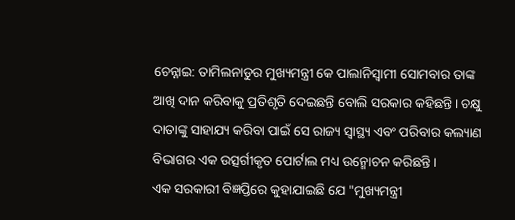ଚେନ୍ନାଇ: ତାମିଲନାଡୁର ମୁଖ୍ୟମନ୍ତ୍ରୀ କେ ପାଲାନିସ୍ୱାମୀ ସୋମବାର ତାଙ୍କ ଆଖି ଦାନ କରିବାକୁ ପ୍ରତିଶୃତି ଦେଇଛନ୍ତି ବୋଲି ସରକାର କହିଛନ୍ତି। ଚକ୍ଷୁ ଦାତାଙ୍କୁ ସାହାଯ୍ୟ କରିବା ପାଇଁ ସେ ରାଜ୍ୟ ସ୍ୱାସ୍ଥ୍ୟ ଏବଂ ପରିବାର କଲ୍ୟାଣ ବିଭାଗର ଏକ ଉତ୍ସର୍ଗୀକୃତ ପୋର୍ଟାଲ ମଧ୍ୟ ଉନ୍ମୋଚନ କରିଛନ୍ତି।
ଏକ ସରକାରୀ ବିଜ୍ଞପ୍ତିରେ କୁହାଯାଇଛି ଯେ "ମୁଖ୍ୟମନ୍ତ୍ରୀ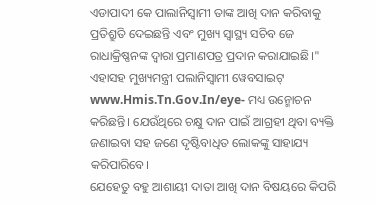ଏଡାପାଦୀ କେ ପାଲାନିସ୍ୱାମୀ ତାଙ୍କ ଆଖି ଦାନ କରିବାକୁ ପ୍ରତିଶ୍ରୁତି ଦେଇଛନ୍ତି ଏବଂ ମୁଖ୍ୟ ସ୍ୱାସ୍ଥ୍ୟ ସଚିବ ଜେ ରାଧାକ୍ରିଷ୍ଣନଙ୍କ ଦ୍ବାରା ପ୍ରମାଣପତ୍ର ପ୍ରଦାନ କରାଯାଇଛି।"
ଏହାସହ ମୁଖ୍ୟମନ୍ତ୍ରୀ ପଲାନିସ୍ବାମୀ ୱେବସାଇଟ୍ www.Hmis.Tn.Gov.In/eye- ମଧ୍ୟ ଉନ୍ମୋଚନ କରିଛନ୍ତି। ଯେଉଁଥିରେ ଚକ୍ଷୁ ଦାନ ପାଇଁ ଆଗ୍ରହୀ ଥିବା ବ୍ୟକ୍ତି ଜଣାଇବା ସହ ଜଣେ ଦୃଷ୍ଟିବାଧିତ ଲୋକଙ୍କୁ ସାହାଯ୍ୟ କରିପାରିବେ।
ଯେହେତୁ ବହୁ ଆଶାୟୀ ଦାତା ଆଖି ଦାନ ବିଷୟରେ କିପରି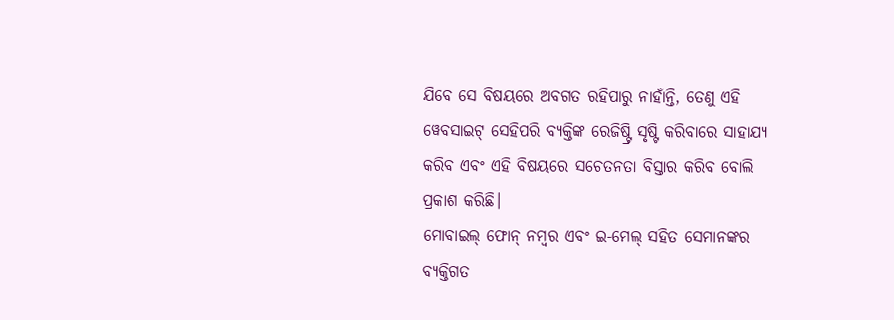ଯିବେ ସେ ବିଷୟରେ ଅବଗତ ରହିପାରୁ ନାହାଁନ୍ତି, ତେଣୁ ଏହି ୱେବସାଇଟ୍ ସେହିପରି ବ୍ୟକ୍ତିଙ୍କ ରେଜିଷ୍ଟ୍ରି ସୃଷ୍ଟି କରିବାରେ ସାହାଯ୍ୟ କରିବ ଏବଂ ଏହି ବିଷୟରେ ସଚେତନତା ବିସ୍ତାର କରିବ ବୋଲି ପ୍ରକାଶ କରିଛି।
ମୋବାଇଲ୍ ଫୋନ୍ ନମ୍ବର ଏବଂ ଇ-ମେଲ୍ ସହିତ ସେମାନଙ୍କର ବ୍ୟକ୍ତିଗତ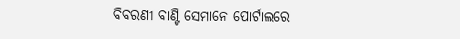ବିବରଣୀ ବାଣ୍ଟି ସେମାନେ ପୋର୍ଟାଲରେ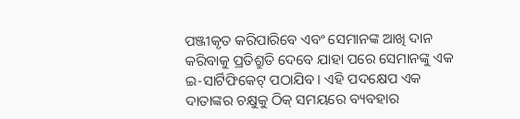ପଞ୍ଜୀକୃତ କରିପାରିବେ ଏବଂ ସେମାନଙ୍କ ଆଖି ଦାନ କରିବାକୁ ପ୍ରତିଶ୍ରୁତି ଦେବେ ଯାହା ପରେ ସେମାନଙ୍କୁ ଏକ ଇ-ସାର୍ଟିଫିକେଟ୍ ପଠାଯିବ। ଏହି ପଦକ୍ଷେପ ଏକ ଦାତାଙ୍କର ଚକ୍ଷୁକୁ ଠିକ୍ ସମୟରେ ବ୍ୟବହାର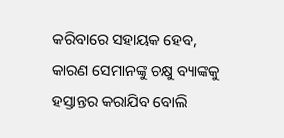କରିବାରେ ସହାୟକ ହେବ, କାରଣ ସେମାନଙ୍କୁ ଚକ୍ଷୁ ବ୍ୟାଙ୍କକୁ ହସ୍ତାନ୍ତର କରାଯିବ ବୋଲି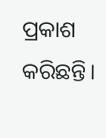ପ୍ରକାଶ କରିଛନ୍ତି।